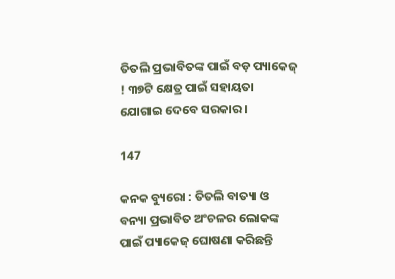ତିତଲି ପ୍ରଭାବିତଙ୍କ ପାଇଁ ବଡ଼ ପ୍ୟାକେଜ୍ ! ୩୭ଟି କ୍ଷେତ୍ର ପାଇଁ ସହାୟତା ଯୋଗାଇ ଦେବେ ସରକାର ।

147

କନକ ବ୍ୟୁରୋ : ତିତଲି ବାତ୍ୟା ଓ ବନ୍ୟା ପ୍ରଭାବିତ ଅଂଚଳର ଲୋକଙ୍କ ପାଇଁ ପ୍ୟାକେଜ୍ ଘୋଷଣା କରିଛନ୍ତି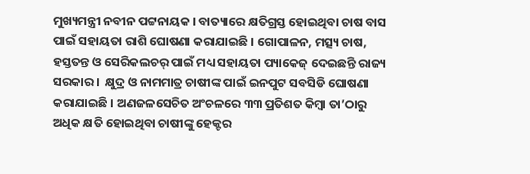ମୁଖ୍ୟମନ୍ତ୍ରୀ ନବୀନ ପଟ୍ଟନାୟକ । ବାତ୍ୟାରେ କ୍ଷତିଗ୍ରସ୍ତ ହୋଇଥିବା ଚାଷ ବାସ ପାଇଁ ସହାୟତା ରାଶି ଘୋଷଣା କରାଯାଇଛି । ଗୋପାଳନ, ମତ୍ସ୍ୟ ଚାଷ, ହସ୍ତତନ୍ତ ଓ ସେରିକଲଚର୍ ପାଇଁ ମଧ୍ୟ ସହାୟତା ପ୍ୟାକେଜ୍ ଦେଇଛନ୍ତି ରାଜ୍ୟ ସରକାର ।  କ୍ଷୁଦ୍ର ଓ ନାମମାତ୍ର ଚାଷୀଙ୍କ ପାଇଁ ଇନପୁଟ ସବସିଡି ଘୋଷଣା କରାଯାଇଛି । ଅଣଜଳସେଚିତ ଅଂଚଳରେ ୩୩ ପ୍ରତିଶତ କିମ୍ବା ତା’ଠାରୁ ଅଧିକ କ୍ଷତି ହୋଇଥିବା ଚାଷୀଙ୍କୁ ହେକ୍ଟର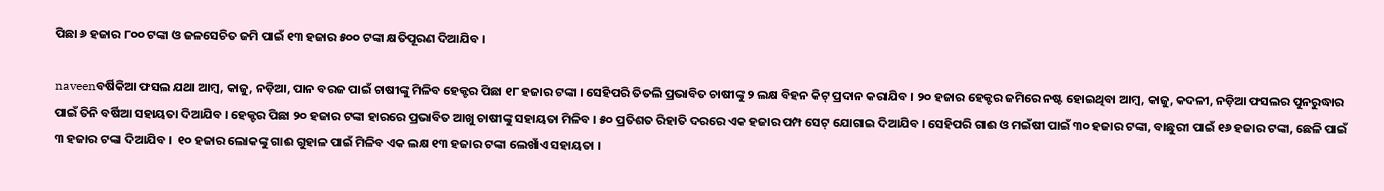ପିଛା ୬ ହଜାର ୮୦୦ ଟଙ୍କା ଓ ଜଳସେଚିତ ଜମି ପାଇଁ ୧୩ ହଜାର ୫୦୦ ଟଙ୍କା କ୍ଷତିପୂରଣ ଦିଆଯିବ ।

naveenବର୍ଷିକିଆ ଫସଲ ଯଥା ଆମ୍ବ, କାଜୁ, ନଡ଼ିଆ, ପାନ ବରଜ ପାଇଁ ଚାଷୀଙ୍କୁ ମିଳିବ ହେକ୍ଟର ପିଛା ୧୮ ହଜାର ଟଙ୍କା । ସେହିପରି ତିତଲି ପ୍ରଭାବିତ ଚାଷୀଙ୍କୁ ୨ ଲକ୍ଷ ବିହନ କିଟ୍ ପ୍ରଦାନ କରାଯିବ । ୨୦ ହଜାର ହେକ୍ଟର ଜମିରେ ନଷ୍ଟ ହୋଇଥିବା ଆମ୍ବ, କାଜୁ, କଦଳୀ, ନଡ଼ିଆ ଫସଲର ପୁନରୁଦ୍ଧାର ପାଇଁ ତିନି ବର୍ଷିଆ ସହାୟତା ଦିଆଯିବ । ହେକ୍ଟର ପିଛା ୨୦ ହଜାର ଟଙ୍କା ହାରରେ ପ୍ରଭାବିତ ଆଖୁ ଚାଷୀଙ୍କୁ ସହାୟତା ମିଳିବ । ୫୦ ପ୍ରତିଶତ ରିହାତି ଦରରେ ଏକ ହଜାର ପମ୍ପ ସେଟ୍ ଯୋଗାଇ ଦିଆଯିବ । ସେହିପରି ଗାଈ ଓ ମଇଁଷୀ ପାଇଁ ୩୦ ହଜାର ଟଙ୍କା, ବାଛୁରୀ ପାଇଁ ୧୬ ହଜାର ଟଙ୍କା, ଛେଳି ପାଇଁ ୩ ହଜାର ଟଙ୍କା ଦିଆଯିବ ।  ୧୦ ହଜାର ଲୋକଙ୍କୁ ଗାଈ ଗୁହାଳ ପାଇଁ ମିଳିବ ଏକ ଲକ୍ଷ ୧୩ ହଜାର ଟଙ୍କା ଲେଖାଁଏ ସହାୟତା ।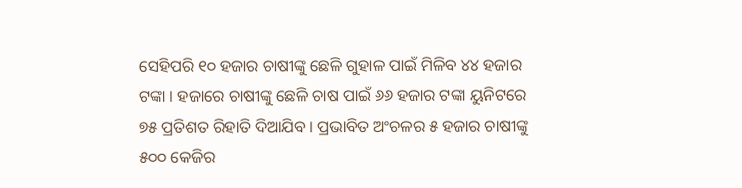ସେହିପରି ୧୦ ହଜାର ଚାଷୀଙ୍କୁ ଛେଳି ଗୁହାଳ ପାଇଁ ମିଳିବ ୪୪ ହଜାର ଟଙ୍କା । ହଜାରେ ଚାଷୀଙ୍କୁ ଛେଳି ଚାଷ ପାଇଁ ୬୬ ହଜାର ଟଙ୍କା ୟୁନିଟରେ ୭୫ ପ୍ରତିଶତ ରିହାତି ଦିଆଯିବ । ପ୍ରଭାବିତ ଅଂଚଳର ୫ ହଜାର ଚାଷୀଙ୍କୁ ୫୦୦ କେଜିର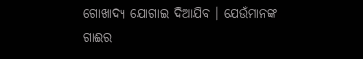ଗୋଖାଦ୍ୟ ଯୋଗାଇ ଦିଆଯିବ । ଯେଉଁମାନଙ୍କ ଗାଈର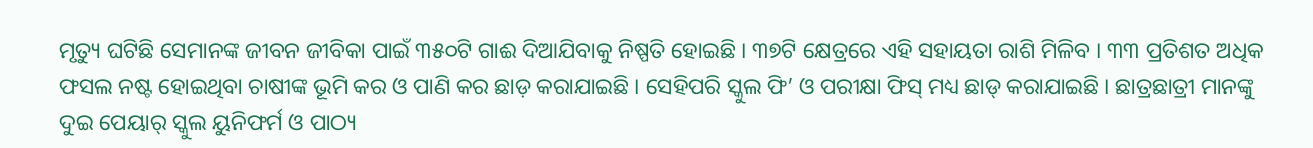ମୃତ୍ୟୁ ଘଟିଛି ସେମାନଙ୍କ ଜୀବନ ଜୀବିକା ପାଇଁ ୩୫୦ଟି ଗାଈ ଦିଆଯିବାକୁ ନିଷ୍ପତି ହୋଇଛି । ୩୭ଟି କ୍ଷେତ୍ରରେ ଏହି ସହାୟତା ରାଶି ମିଳିବ । ୩୩ ପ୍ରତିଶତ ଅଧିକ ଫସଲ ନଷ୍ଟ ହୋଇଥିବା ଚାଷୀଙ୍କ ଭୂମି କର ଓ ପାଣି କର ଛାଡ଼ କରାଯାଇଛି । ସେହିପରି ସ୍କୁଲ ଫି’ ଓ ପରୀକ୍ଷା ଫିସ୍ ମଧ୍ୟ ଛାଡ୍ କରାଯାଇଛି । ଛାତ୍ରଛାତ୍ରୀ ମାନଙ୍କୁ ଦୁଇ ପେୟାର୍ ସ୍କୁଲ ୟୁନିଫର୍ମ ଓ ପାଠ୍ୟ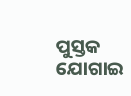ପୁସ୍ତକ ଯୋଗାଇ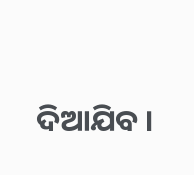ଦିଆଯିବ ।